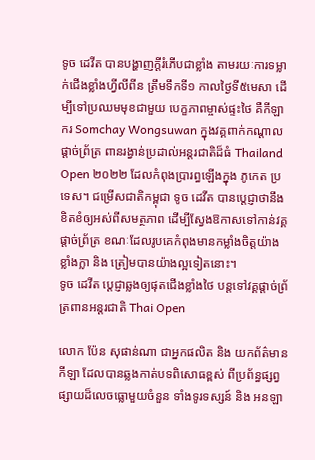ទូច ដេវីត បានបង្ហាញក្ដីរំភើបជាខ្លាំង តាមរយៈការទម្លាក់ជើងខ្លាំងហ្វីលីពីន ត្រឹមទឹកទី១ កាលថ្ងៃទី៥មេសា ដើម្បីទៅប្រឈមមុខជាមួយ បេក្ខភាពម្ចាស់ផ្ទះថៃ គឺកីឡាករ Somchay Wongsuwan ក្នុងវគ្គពាក់កណ្ដាលផ្ដាច់ព្រ័ត្រ ពានរង្វាន់ប្រដាល់អន្តរជាតិដ៏ធំ Thailand Open ២០២២ ដែលកំពុងប្រារព្ធឡើងក្នុង ភូកេត ប្រទេស។ ជម្រើសជាតិកម្ពុជា ទូច ដេវីត បានប្ដេជ្ញាថានឹងខិតខំឲ្យអស់ពីសមត្ថភាព ដើម្បីស្វែងឱកាសទៅកាន់វគ្គផ្ដាច់ព្រ័ត្រ ខណៈដែលរូបគេកំពុងមានកម្លាំងចិត្តយ៉ាងខ្លាំងក្លា និង ត្រៀមបានយ៉ាងល្អទៀតនោះ។
ទូច ដេវីត ប្ដេជ្ញាឆ្លងឲ្យផុតជើងខ្លាំងថៃ បន្តទៅវគ្គផ្ដាច់ព្រ័ត្រពានអន្តរជាតិ Thai Open

លោក ប៉ែន សុផាន់ណា ជាអ្នកផលិត និង យកព័ត៌មានកីឡា ដែលបានឆ្លងកាត់បទពិសោធខ្ពស់ ពីប្រព័ន្ធផ្សព្វផ្សាយដ៏លេចធ្លោមួយចំនួន ទាំងទូរទស្សន៍ និង អនឡា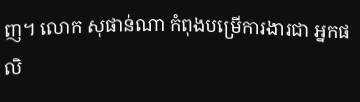ញ។ លោក សុផាន់ណា កំពុងបម្រើការងារជា អ្នកផលិ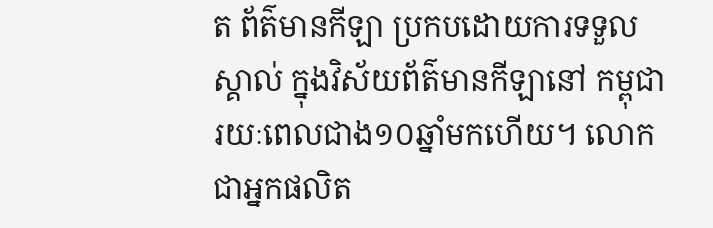ត ព័ត៌មានកីឡា ប្រកបដោយការទទួលស្គាល់ ក្នុងវិស័យព័ត៌មានកីឡានៅ កម្ពុជា រយៈពេលជាង១០ឆ្នាំមកហើយ។ លោក ជាអ្នកផលិត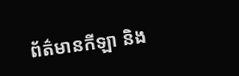ព័ត៌មានកីឡា និង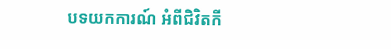បទយកការណ៍ អំពីជិវិតកី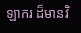ឡាករ ដ៏មានវិ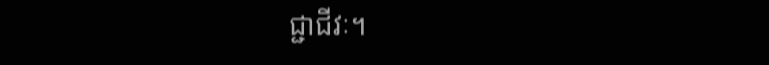ជ្ជាជីវៈ។